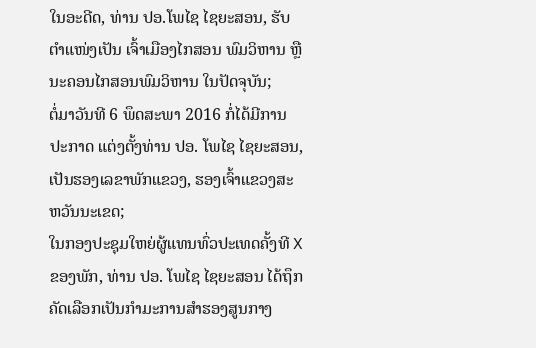ໃນອະດີດ, ທ່ານ ປອ.ໂພໄຊ ໄຊຍະສອນ, ຮັບຕຳແໜ່ງເປັນ ເຈົ້າເມືອງໄກສອນ ພົມວິຫານ ຫຼື ນະຄອນໄກສອນພົມວິຫານ ໃນປັດຈຸບັນ;
ຕໍ່ມາວັນທີ 6 ພຶດສະພາ 2016 ກໍ່ໄດ້ມີການປະກາດ ແຕ່ງຕັ້ງທ່ານ ປອ. ໂພໄຊ ໄຊຍະສອນ, ເປັນຮອງເລຂາພັກແຂວງ, ຮອງເຈົ້າແຂວງສະຫວັນນະເຂດ;
ໃນກອງປະຊຸມໃຫຍ່ຜູ້ແທນທົ່ວປະເທດຄັ້ງທີ X ຂອງພັກ, ທ່ານ ປອ. ໂພໄຊ ໄຊຍະສອນ ໄດ້ຖຶກຄັດເລືອກເປັນກໍາມະການສໍາຮອງສູນກາງ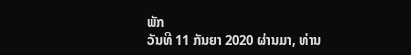ພັກ
ວັນທີ 11 ກັນຍາ 2020 ຜ່ານມາ, ທ່ານ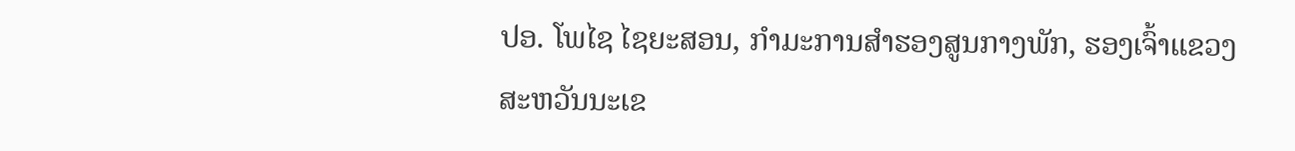ປອ. ໂພໄຊ ໄຊຍະສອນ, ກໍາມະການສໍາຮອງສູນກາງພັກ, ຮອງເຈົ້າແຂວງສະຫວັນນະເຂ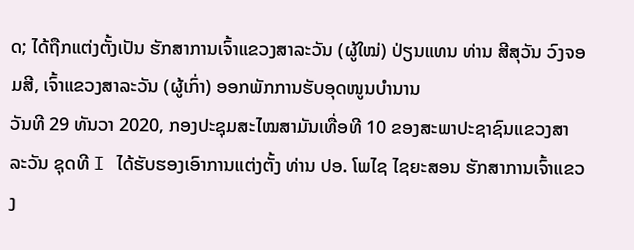ດ; ໄດ້ຖືກແຕ່ງຕັ້ງເປັນ ຮັກສາການເຈົ້າແຂວງສາລະວັນ (ຜູ້ໃໝ່) ປ່ຽນແທນ ທ່ານ ສີສຸວັນ ວົງຈອມສີ, ເຈົ້າແຂວງສາລະວັນ (ຜູ້ເກົ່າ) ອອກພັກການຮັບອຸດໜູນບໍານານ
ວັນທີ 29 ທັນວາ 2020, ກອງປະຊຸມສະໄໝສາມັນເທື່ອທີ 10 ຂອງສະພາປະຊາຊົນແຂວງສາລະວັນ ຊຸດທີ I ໄດ້ຮັບຮອງເອົາການແຕ່ງຕັ້ງ ທ່ານ ປອ. ໂພໄຊ ໄຊຍະສອນ ຮັກສາການເຈົ້າແຂວງ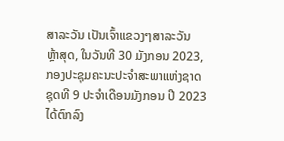ສາລະວັນ ເປັນເຈົ້າແຂວງໆສາລະວັນ
ຫຼ້າສຸດ, ໃນວັນທີ 30 ມັງກອນ 2023, ກອງປະຊຸມຄະນະປະຈໍາສະພາແຫ່ງຊາດ ຊຸດທີ 9 ປະຈໍາເດືອນມັງກອນ ປີ 2023 ໄດ້ຕົກລົງ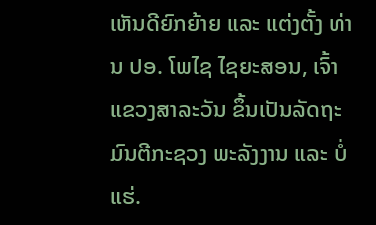ເຫັນດີຍົກຍ້າຍ ແລະ ແຕ່ງຕັ້ງ ທ່ານ ປອ. ໂພໄຊ ໄຊຍະສອນ, ເຈົ້າແຂວງສາລະວັນ ຂຶ້ນເປັນລັດຖະມົນຕີກະຊວງ ພະລັງງານ ແລະ ບໍ່ແຮ່.